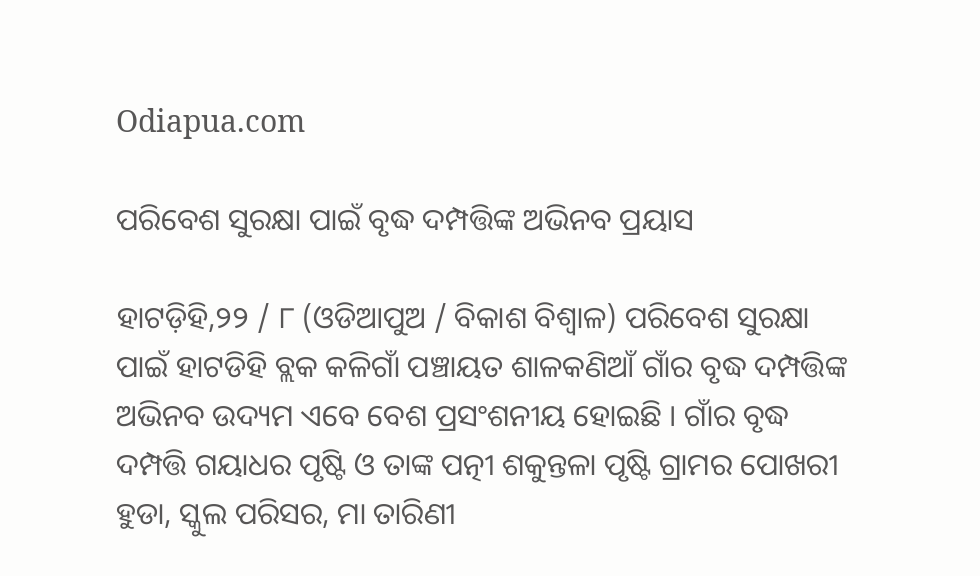Odiapua.com

ପରିବେଶ ସୁରକ୍ଷା ପାଇଁ ବୃଦ୍ଧ ଦମ୍ପତ୍ତିଙ୍କ ଅଭିନବ ପ୍ରୟାସ

ହାଟଡ଼ିହି,୨୨ / ୮ (ଓଡିଆପୁଅ / ବିକାଶ ବିଶ୍ୱାଳ) ପରିବେଶ ସୁରକ୍ଷା ପାଇଁ ହାଟଡିହି ବ୍ଲକ କଳିଗାଁ ପଞ୍ଚାୟତ ଶାଳକଣିଆଁ ଗାଁର ବୃଦ୍ଧ ଦମ୍ପତ୍ତିଙ୍କ ଅଭିନବ ଉଦ୍ୟମ ଏବେ ବେଶ ପ୍ରସଂଶନୀୟ ହୋଇଛି । ଗାଁର ବୃଦ୍ଧ ଦମ୍ପତ୍ତି ଗୟାଧର ପୃଷ୍ଟି ଓ ତାଙ୍କ ପତ୍ନୀ ଶକୁନ୍ତଳା ପୃଷ୍ଟି ଗ୍ରାମର ପୋଖରୀ ହୁଡା, ସ୍କୁଲ ପରିସର, ମା ତାରିଣୀ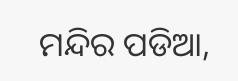ମନ୍ଦିର ପଡିଆ,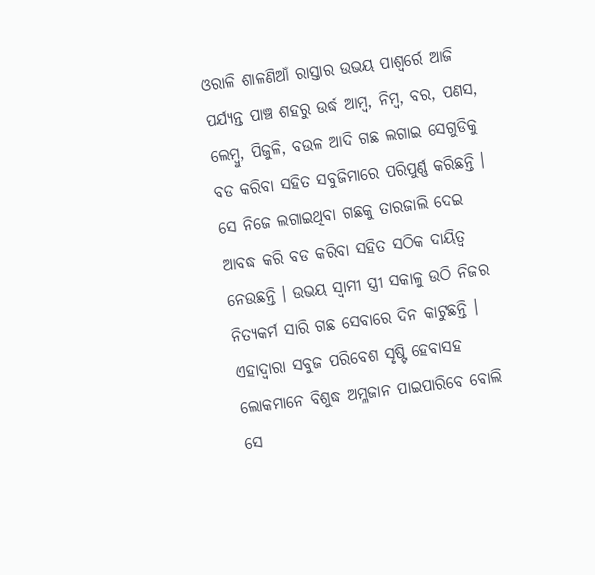ଓରାଳି ଶାଳଣିଆଁ ରାସ୍ତାର ଉଭୟ ପାଶ୍ୱର୍ରେ ଆଜି ପର୍ଯ୍ୟନ୍ତ ପାଞ୍ଚ ଶହରୁ ଉର୍ଦ୍ଧ ଆମ୍ବ, ନିମ୍ବ, ବର, ପଣସ, ଲେମ୍ବୁ, ପିଜୁଳି, ବଉଳ ଆଦି ଗଛ ଲଗାଇ ସେଗୁଡିକୁ ବଡ କରିବା ସହିତ ସବୁଜିମାରେ ପରିପୁର୍ଣ୍ଣ କରିଛନ୍ତି । ସେ ନିଜେ ଲଗାଇଥିବା ଗଛକୁ ତାରଜାଲି ଦେଇ ଆବଦ୍ଧ କରି ବଡ କରିବା ସହିତ ସଠିକ ଦାୟିତ୍ୱ ନେଉଛନ୍ତି । ଉଭୟ ସ୍ୱାମୀ ସ୍ତ୍ରୀ ସକାଳୁ ଉଠି ନିଜର ନିତ୍ୟକର୍ମ ସାରି ଗଛ ସେବାରେ ଦିନ କାଟୁଛନ୍ତି । ଏହାଦ୍ୱାରା ସବୁଜ ପରିବେଶ ସୃଷ୍ଟି ହେବାସହ ଲୋକମାନେ ବିଶୁଦ୍ଧ ଅମ୍ଳଜାନ ପାଇପାରିବେ ବୋଲି ସେ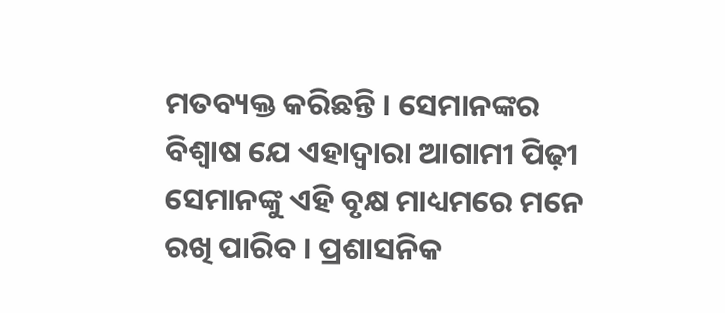ମତବ୍ୟକ୍ତ କରିଛନ୍ତି । ସେମାନଙ୍କର ବିଶ୍ୱାଷ ଯେ ଏହାଦ୍ୱାରା ଆଗାମୀ ପିଢ଼ୀ ସେମାନଙ୍କୁ ଏହି ବୃକ୍ଷ ମାଧ୍ୟମରେ ମନେ ରଖି ପାରିବ । ପ୍ରଶାସନିକ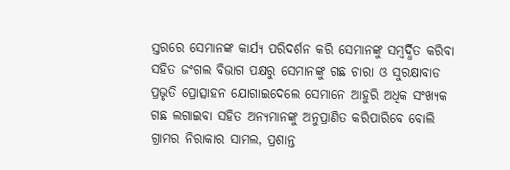ସ୍ତରରେ ସେମାନଙ୍କ କାର୍ଯ୍ୟ ପରିଦର୍ଶନ କରି ସେମାନଙ୍କୁ ସମ୍ବର୍ଦ୍ଧିତ କରିବା ସହିତ ଜଂଗଲ ବିଭାଗ ପକ୍ଷରୁ ସେମାନଙ୍କୁ ଗଛ ଚାରା ଓ ସୁରକ୍ଷାବାଡ ପ୍ରଭୃତି ପ୍ରୋତ୍ସାହନ ଯୋଗାଇଦେଲେ ସେମାନେ ଆହୁରି ଅଧିକ ସଂଖ୍ୟକ ଗଛ ଲଗାଇବା ସହିତ ଅନ୍ୟମାନଙ୍କୁ ଅନୁପ୍ରାଣିତ କରିପାରିବେ ବୋଲି ଗ୍ରାମର ନିରାକାର ସାମଲ, ପ୍ରଶାନ୍ତ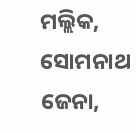ମଲ୍ଲିକ, ସୋମନାଥ ଜେନା,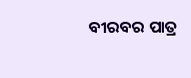ବୀରବର ପାତ୍ର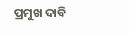ପ୍ରମୁଖ ଦାବି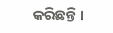କରିଛନ୍ତି ।